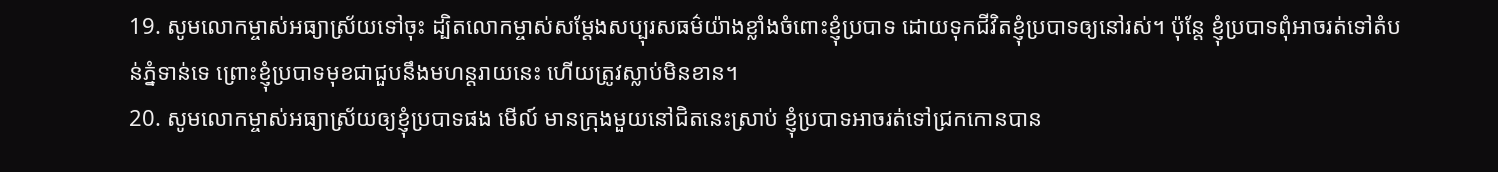19. សូមលោកម្ចាស់អធ្យាស្រ័យទៅចុះ ដ្បិតលោកម្ចាស់សម្តែងសប្បុរសធម៌យ៉ាងខ្លាំងចំពោះខ្ញុំប្របាទ ដោយទុកជីវិតខ្ញុំប្របាទឲ្យនៅរស់។ ប៉ុន្តែ ខ្ញុំប្របាទពុំអាចរត់ទៅតំបន់ភ្នំទាន់ទេ ព្រោះខ្ញុំប្របាទមុខជាជួបនឹងមហន្តរាយនេះ ហើយត្រូវស្លាប់មិនខាន។
20. សូមលោកម្ចាស់អធ្យាស្រ័យឲ្យខ្ញុំប្របាទផង មើល៍ មានក្រុងមួយនៅជិតនេះស្រាប់ ខ្ញុំប្របាទអាចរត់ទៅជ្រកកោនបាន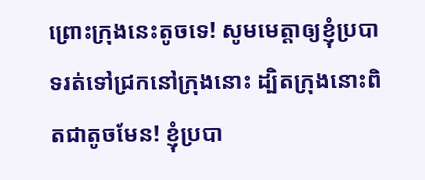ព្រោះក្រុងនេះតូចទេ! សូមមេត្តាឲ្យខ្ញុំប្របាទរត់ទៅជ្រកនៅក្រុងនោះ ដ្បិតក្រុងនោះពិតជាតូចមែន! ខ្ញុំប្របា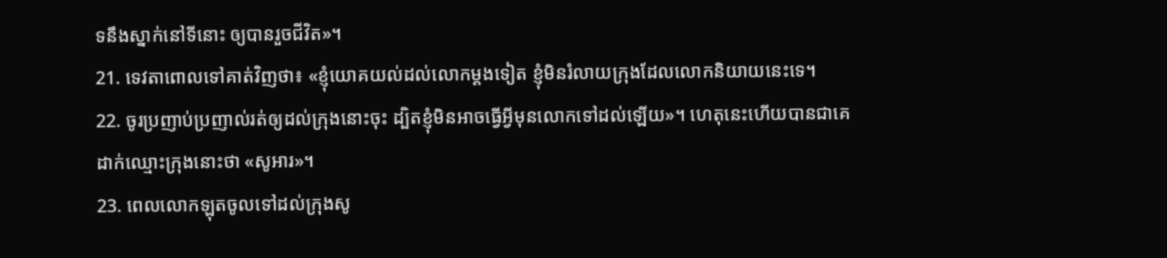ទនឹងស្នាក់នៅទីនោះ ឲ្យបានរួចជីវិត»។
21. ទេវតាពោលទៅគាត់វិញថា៖ «ខ្ញុំយោគយល់ដល់លោកម្ដងទៀត ខ្ញុំមិនរំលាយក្រុងដែលលោកនិយាយនេះទេ។
22. ចូរប្រញាប់ប្រញាល់រត់ឲ្យដល់ក្រុងនោះចុះ ដ្បិតខ្ញុំមិនអាចធ្វើអ្វីមុនលោកទៅដល់ឡើយ»។ ហេតុនេះហើយបានជាគេដាក់ឈ្មោះក្រុងនោះថា «សូអារ»។
23. ពេលលោកឡុតចូលទៅដល់ក្រុងសូ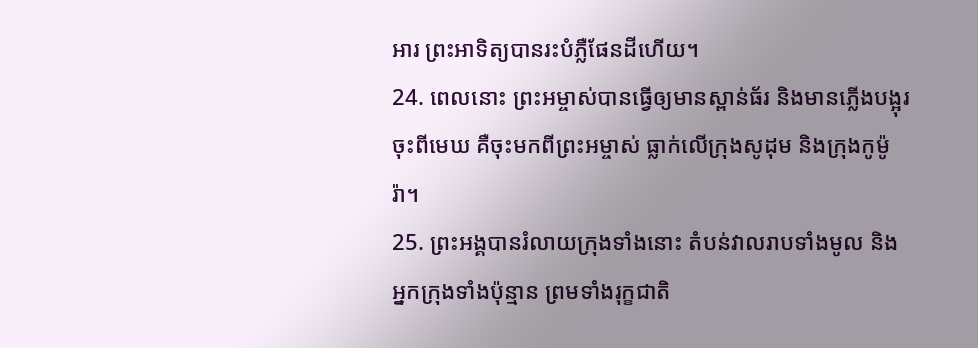អារ ព្រះអាទិត្យបានរះបំភ្លឺផែនដីហើយ។
24. ពេលនោះ ព្រះអម្ចាស់បានធ្វើឲ្យមានស្ពាន់ធ័រ និងមានភ្លើងបង្អុរចុះពីមេឃ គឺចុះមកពីព្រះអម្ចាស់ ធ្លាក់លើក្រុងសូដុម និងក្រុងកូម៉ូរ៉ា។
25. ព្រះអង្គបានរំលាយក្រុងទាំងនោះ តំបន់វាលរាបទាំងមូល និងអ្នកក្រុងទាំងប៉ុន្មាន ព្រមទាំងរុក្ខជាតិ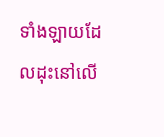ទាំងឡាយដែលដុះនៅលើ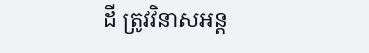ដី ត្រូវវិនាសអន្ត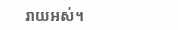រាយអស់។